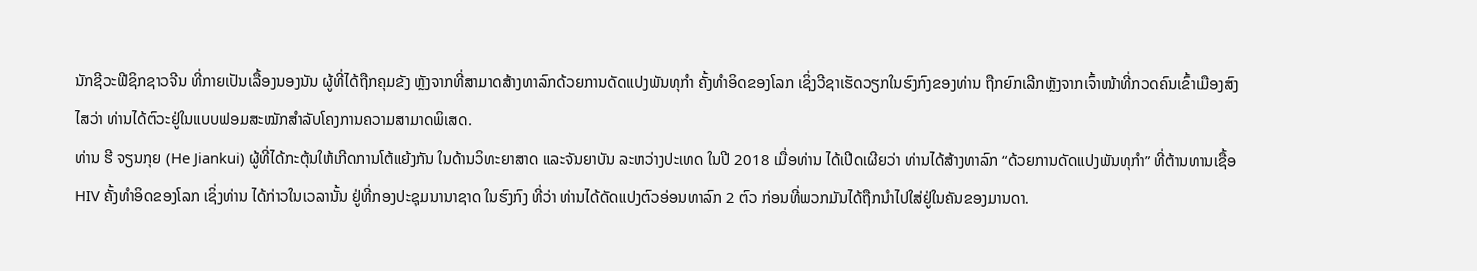ນັກຊີວະຟີຊິກຊາວຈີນ ທີ່ກາຍເປັນເລື້ອງນອງນັນ ຜູ້ທີ່ໄດ້ຖືກຄຸມຂັງ ຫຼັງຈາກທີ່ສາມາດສ້າງທາລົກດ້ວຍການດັດແປງພັນທຸກຳ ຄັ້ງທຳອິດຂອງໂລກ ເຊິ່ງວີຊາເຮັດວຽກໃນຮົງກົງຂອງທ່ານ ຖືກຍົກເລີກຫຼັງຈາກເຈົ້າໜ້າທີ່ກວດຄົນເຂົ້າເມືອງສົງໄສວ່າ ທ່ານໄດ້ຕົວະຢູ່ໃນແບບຟອມສະໝັກສຳລັບໂຄງການຄວາມສາມາດພິເສດ.
ທ່ານ ຮີ ຈຽນກຸຍ (He Jiankui) ຜູ້ທີ່ໄດ້ກະຕຸ້ນໃຫ້ເກີດການໂຕ້ແຍ້ງກັນ ໃນດ້ານວິທະຍາສາດ ແລະຈັນຍາບັນ ລະຫວ່າງປະເທດ ໃນປີ 2018 ເມື່ອທ່ານ ໄດ້ເປີດເຜີຍວ່າ ທ່ານໄດ້ສ້າງທາລົກ “ດ້ວຍການດັດແປງພັນທຸກຳ” ທີ່ຕ້ານທານເຊື້ອ HIV ຄັ້ງທຳອິດຂອງໂລກ ເຊິ່ງທ່ານ ໄດ້ກ່າວໃນເວລານັ້ນ ຢູ່ທີ່ກອງປະຊຸມນານາຊາດ ໃນຮົງກົງ ທີ່ວ່າ ທ່ານໄດ້ດັດແປງຕົວອ່ອນທາລົກ 2 ຕົວ ກ່ອນທີ່ພວກມັນໄດ້ຖືກນຳໄປໃສ່ຢູ່ໃນຄັນຂອງມານດາ.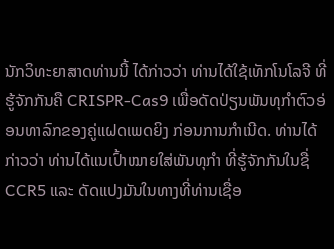ນັກວິທະຍາສາດທ່ານນີ້ ໄດ້ກ່າວວ່າ ທ່ານໄດ້ໃຊ້ເທັກໂນໂລຈີ ທີ່ຮູ້ຈັກກັນຄື CRISPR-Cas9 ເພື່ອດັດປ່ຽນພັນທຸກຳຕົວອ່ອນທາລົກຂອງຄູ່ແຝດເພດຍິງ ກ່ອນການກຳເນີດ. ທ່ານໄດ້ກ່າວວ່າ ທ່ານໄດ້ແນເປົ້າໝາຍໃສ່ພັນທຸກຳ ທີ່ຮູ້ຈັກກັນໃນຊື່ CCR5 ແລະ ດັດແປງມັນໃນທາງທີ່ທ່ານເຊື່ອ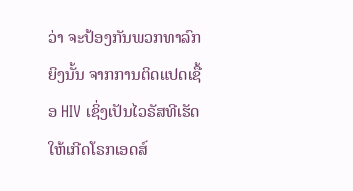ວ່າ ຈະປ້ອງກັນພວກທາລົກຍິງນັ້ນ ຈາກການຕິດແປດເຊື້ອ HIV ເຊິ່ງເປັນໄວຣັສທີເຮັດໃຫ້ເກີດໂຣກເອດສ໌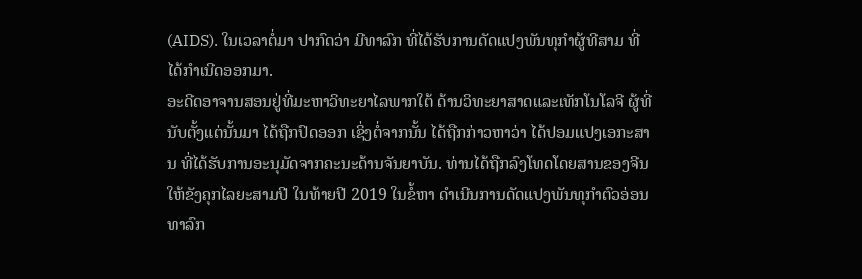(AIDS). ໃນເວລາຕໍ່ມາ ປາກົດວ່າ ມີທາລົກ ທີ່ໄດ້ຮັບການດັດແປງພັນທຸກຳຜູ້ທີສາມ ທີ່ໄດ້ກຳເນີດອອກມາ.
ອະດີດອາຈານສອນຢູ່ທີ່ມະຫາວິທະຍາໄລພາກໃຕ້ ດ້ານວິທະຍາສາດແລະເທັກໂນໂລຈີ ຜູ້ທີ່ນັບຕັ້ງແຕ່ນັ້ນມາ ໄດ້ຖືກປົດອອກ ເຊິ່ງຕໍ່ຈາກນັ້ນ ໄດ້ຖືກກ່າວຫາວ່າ ໄດ້ປອມແປງເອກະສານ ທີ່ໄດ້ຮັບການອະນຸມັດຈາກຄະນະດ້ານຈັນຍາບັນ. ທ່ານໄດ້ຖືກລົງໂທດໂດຍສານຂອງຈີນ ໃຫ້ຂັງຄຸກໄລຍະສາມປີ ໃນທ້າຍປີ 2019 ໃນຂໍ້ຫາ ດຳເນີນການດັດແປງພັນທຸກຳຕົວອ່ອນທາລົກ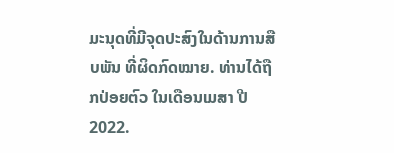ມະນຸດທີ່ມີຈຸດປະສົງໃນດ້ານການສືບພັນ ທີ່ຜິດກົດໝາຍ. ທ່ານໄດ້ຖືກປ່ອຍຕົວ ໃນເດືອນເມສາ ປີ 2022.